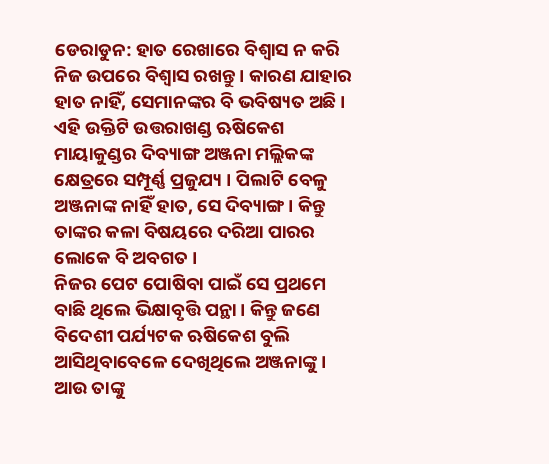ଡେରାଡୁନ: ହାତ ରେଖାରେ ବିଶ୍ବାସ ନ କରି ନିଜ ଉପରେ ବିଶ୍ବାସ ରଖନ୍ତୁ । କାରଣ ଯାହାର ହାତ ନାହିଁ, ସେମାନଙ୍କର ବି ଭବିଷ୍ୟତ ଅଛି । ଏହି ଉକ୍ତିଟି ଉତ୍ତରାଖଣ୍ଡ ଋଷିକେଶ ମାୟାକୁଣ୍ଡର ଦିବ୍ୟାଙ୍ଗ ଅଞ୍ଜନା ମଲ୍ଲିକଙ୍କ କ୍ଷେତ୍ରରେ ସମ୍ପୂର୍ଣ୍ଣ ପ୍ରଜୁଯ୍ୟ । ପିଲାଟି ବେଳୁ ଅଞ୍ଜନାଙ୍କ ନାହିଁ ହାତ, ସେ ଦିବ୍ୟାଙ୍ଗ । କିନ୍ତୁ ତାଙ୍କର କଳା ବିଷୟରେ ଦରିଆ ପାରର ଲୋକେ ବି ଅବଗତ ।
ନିଜର ପେଟ ପୋଷିବା ପାଇଁ ସେ ପ୍ରଥମେ ବାଛି ଥିଲେ ଭିକ୍ଷାବୃତ୍ତି ପନ୍ଥା । କିନ୍ତୁ ଜଣେ ବିଦେଶୀ ପର୍ଯ୍ୟଟକ ଋଷିକେଶ ବୁଲି ଆସିଥିବାବେଳେ ଦେଖିଥିଲେ ଅଞ୍ଜନାଙ୍କୁ । ଆଉ ତାଙ୍କୁ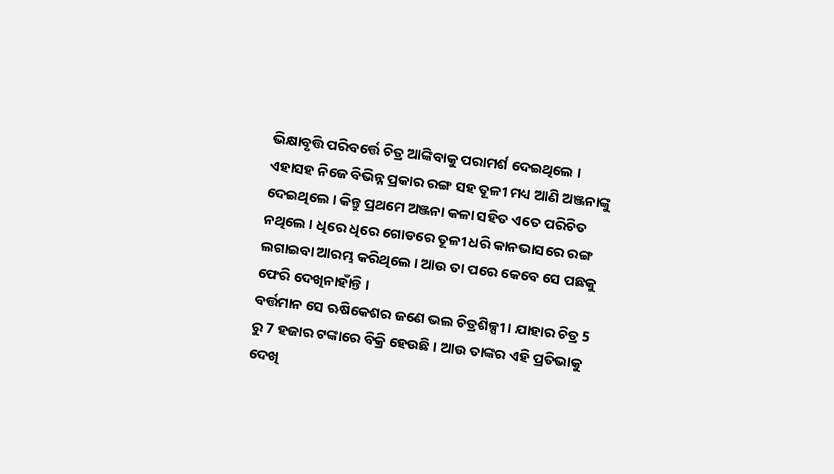ଭିକ୍ଷାବୃତ୍ତି ପରିବର୍ତ୍ତେ ଚିତ୍ର ଆଙ୍କିବାକୁ ପରାମର୍ଶ ଦେଇଥିଲେ । ଏହାସହ ନିଜେ ବିଭିନ୍ନ ପ୍ରକାର ରଙ୍ଗ ସହ ତୂଳୀ ମଧ୍ୟ ଆଣି ଅଞ୍ଜନାଙ୍କୁ ଦେଇଥିଲେ । କିନ୍ତୁ ପ୍ରଥମେ ଅଞ୍ଜନା କଳା ସହିତ ଏତେ ପରିଚିତ ନଥିଲେ । ଧିରେ ଧିରେ ଗୋଡରେ ତୂଳୀ ଧରି କାନଭାସରେ ରଙ୍ଗ ଲଗାଇବା ଆରମ୍ଭ କରିଥିଲେ । ଆଉ ତା ପରେ କେବେ ସେ ପଛକୁ ଫେରି ଦେଖିନାହାଁନ୍ତି ।
ବର୍ତ୍ତମାନ ସେ ଋଷିକେଶର ଜଣେ ଭଲ ଚିତ୍ରଶିଳ୍ପୀ । ଯାହାର ଚିତ୍ର 5 ରୁ 7 ହଜାର ଟଙ୍କାରେ ବିକ୍ରି ହେଉଛି । ଆଉ ତାଙ୍କର ଏହି ପ୍ରତିଭାକୁ ଦେଖି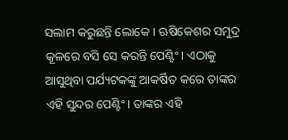ସଲାମ କରୁଛନ୍ତି ଲୋକେ । ଋଷିକେଶର ସମୁଦ୍ର କୂଳରେ ବସି ସେ କରନ୍ତି ପେଣ୍ଟିଂ। ଏଠାକୁ ଆସୁଥିବା ପର୍ଯ୍ୟଟକଙ୍କୁ ଆକର୍ଷିତ କରେ ତାଙ୍କର ଏହି ସୁନ୍ଦର ପେଣ୍ଟିଂ। ତାଙ୍କର ଏହି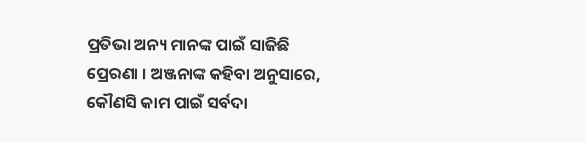ପ୍ରତିଭା ଅନ୍ୟ ମାନଙ୍କ ପାଇଁ ସାଜିଛି ପ୍ରେରଣା । ଅଞ୍ଜନାଙ୍କ କହିବା ଅନୁସାରେ, କୌଣସି କାମ ପାଇଁ ସର୍ବଦା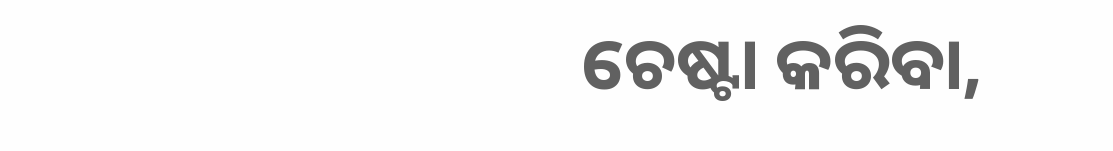ଚେଷ୍ଟା କରିବା,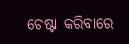ଚେଷ୍ଟା କରିବାରେ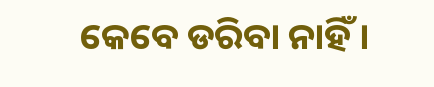କେବେ ଡରିବା ନାହିଁ ।